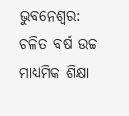ଭୁବନେଶ୍ୱର: ଚଳିତ ବର୍ଷ ଉଚ୍ଚ ମାଧ୍ୟମିକ ଶିକ୍ଷା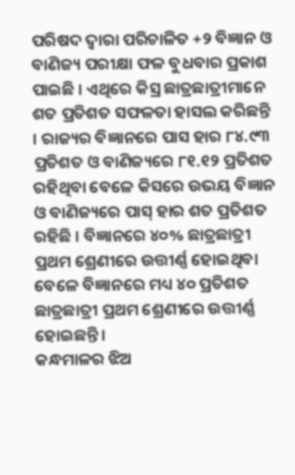ପରିଷଦ ଦ୍ୱାରା ପରିଚାଳିତ +୨ ବିଜ୍ଞାନ ଓ ବାଣିଜ୍ୟ ପରୀକ୍ଷା ଫଳ ବୁଧବାର ପ୍ରକାଶ ପାଇଛି । ଏଥିରେ କିସ୍ର ଛାତ୍ରଛାତ୍ରୀମାନେ ଶତ ପ୍ରତିଶତ ସଫଳତା ହାସଲ କରିଛନ୍ତି । ରାଜ୍ୟର ବିଜ୍ଞାନରେ ପାସ ହାର ୮୪.୯୩ ପ୍ରତିଶତ ଓ ବାଣିଜ୍ୟରେ ୮୧.୧୨ ପ୍ରତିଶତ ରହିଥିବା ବେଳେ କିସରେ ଉଭୟ ବିଜ୍ଞାନ ଓ ବାଣିଜ୍ୟରେ ପାସ୍ ହାର ଶତ ପ୍ରତିଶତ ରହିଛି । ବିଜ୍ଞାନରେ ୪୦% ଛାତ୍ରଛାତ୍ରୀ ପ୍ରଥମ ଶ୍ରେଣୀରେ ଉତ୍ତୀର୍ଣ୍ଣ ହୋଇଥିବା ବେଳେ ବିଜ୍ଞାନରେ ମଧ୍ୟ ୪୦ ପ୍ରତିଶତ ଛାତ୍ରଛାତ୍ରୀ ପ୍ରଥମ ଶ୍ରେଣୀରେ ଉତ୍ତୀର୍ଣ୍ଣ ହୋଇଛନ୍ତି ।
କନ୍ଧମାଳର ଝିଅ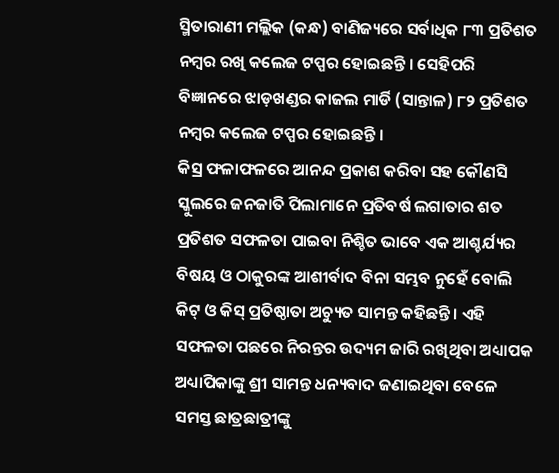ସ୍ମିତାରାଣୀ ମଲ୍ଲିକ (କନ୍ଧ) ବାଣିଜ୍ୟରେ ସର୍ବାଧିକ ୮୩ ପ୍ରତିଶତ ନମ୍ବର ରଖି କଲେଜ ଟପ୍ପର ହୋଇଛନ୍ତି । ସେହିପରି ବିଜ୍ଞାନରେ ଝାଡ଼ଖଣ୍ଡର କାଜଲ ମାର୍ଡି (ସାନ୍ତାଳ) ୮୨ ପ୍ରତିଶତ ନମ୍ବର କଲେଜ ଟପ୍ପର ହୋଇଛନ୍ତି ।
କିସ୍ର ଫଳାଫଳରେ ଆନନ୍ଦ ପ୍ରକାଶ କରିବା ସହ କୌଣସି ସ୍କୁଲରେ ଜନଜାତି ପିଲାମାନେ ପ୍ରତିବର୍ଷ ଲଗାତାର ଶତ ପ୍ରତିଶତ ସଫଳତା ପାଇବା ନିଶ୍ଚିତ ଭାବେ ଏକ ଆଶ୍ଚର୍ଯ୍ୟର ବିଷୟ ଓ ଠାକୁରଙ୍କ ଆଶୀର୍ବାଦ ବିନା ସମ୍ଭବ ନୁହେଁ ବୋଲି କିଟ୍ ଓ କିସ୍ ପ୍ରତିଷ୍ଠାତା ଅଚ୍ୟୁତ ସାମନ୍ତ କହିଛନ୍ତି । ଏହି ସଫଳତା ପଛରେ ନିରନ୍ତର ଉଦ୍ୟମ ଜାରି ରଖିଥିବା ଅଧ୍ୟାପକ ଅଧ୍ୟାପିକାଙ୍କୁ ଶ୍ରୀ ସାମନ୍ତ ଧନ୍ୟବାଦ ଜଣାଇଥିବା ବେଳେ ସମସ୍ତ ଛାତ୍ରଛାତ୍ରୀଙ୍କୁ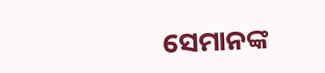ସେମାନଙ୍କ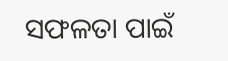ସଫଳତା ପାଇଁ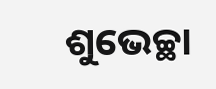ଶୁଭେଚ୍ଛା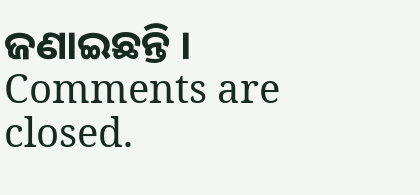ଜଣାଇଛନ୍ତି ।
Comments are closed.